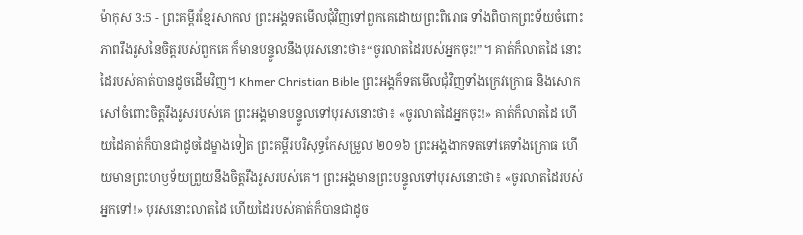ម៉ាកុស 3:5 - ព្រះគម្ពីរខ្មែរសាកល ព្រះអង្គទតមើលជុំវិញទៅពួកគេដោយព្រះពិរោធ ទាំងពិបាកព្រះទ័យចំពោះភាពរឹងរូសនៃចិត្តរបស់ពួកគេ ក៏មានបន្ទូលនឹងបុរសនោះថា៖“ចូរលាតដៃរបស់អ្នកចុះ!”។ គាត់ក៏លាតដៃ នោះដៃរបស់គាត់បានដូចដើមវិញ។ Khmer Christian Bible ព្រះអង្គក៏ទតមើលជុំវិញទាំងក្រេវក្រោធ និងសោកសៅចំពោះចិត្ដរឹងរូសរបស់គេ ព្រះអង្គមានបន្ទូលទៅបុរសនោះថា៖ «ចូរលាតដៃអ្នកចុះ!» គាត់ក៏លាតដៃ ហើយដៃគាត់ក៏បានជាដូចដៃម្ខាងទៀត ព្រះគម្ពីរបរិសុទ្ធកែសម្រួល ២០១៦ ព្រះអង្គងាកទតទៅគេទាំងក្រោធ ហើយមានព្រះហឫទ័យព្រួយនឹងចិត្តរឹងរូសរបស់គេ។ ព្រះអង្គមានព្រះបន្ទូលទៅបុរសនោះថា៖ «ចូរលាតដៃរបស់អ្នកទៅ!» បុរសនោះលាតដៃ ហើយដៃរបស់គាត់ក៏បានជាដូច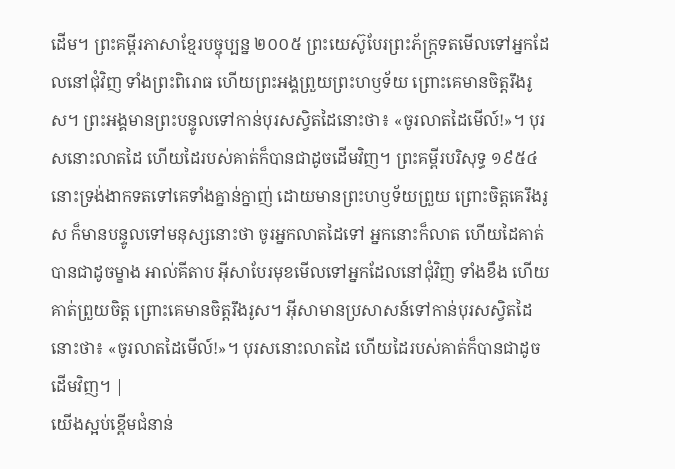ដើម។ ព្រះគម្ពីរភាសាខ្មែរបច្ចុប្បន្ន ២០០៥ ព្រះយេស៊ូបែរព្រះភ័ក្ត្រទតមើលទៅអ្នកដែលនៅជុំវិញ ទាំងព្រះពិរោធ ហើយព្រះអង្គព្រួយព្រះហឫទ័យ ព្រោះគេមានចិត្តរឹងរូស។ ព្រះអង្គមានព្រះបន្ទូលទៅកាន់បុរសស្វិតដៃនោះថា៖ «ចូរលាតដៃមើល៍!»។ បុរសនោះលាតដៃ ហើយដៃរបស់គាត់ក៏បានជាដូចដើមវិញ។ ព្រះគម្ពីរបរិសុទ្ធ ១៩៥៤ នោះទ្រង់ងាកទតទៅគេទាំងគ្នាន់ក្នាញ់ ដោយមានព្រះហឫទ័យព្រួយ ព្រោះចិត្តគេរឹងរូស ក៏មានបន្ទូលទៅមនុស្សនោះថា ចូរអ្នកលាតដៃទៅ អ្នកនោះក៏លាត ហើយដៃគាត់បានជាដូចម្ខាង អាល់គីតាប អ៊ីសាបែរមុខមើលទៅអ្នកដែលនៅជុំវិញ ទាំងខឹង ហើយគាត់ព្រួយចិត្ត ព្រោះគេមានចិត្ដរឹងរូស។ អ៊ីសាមានប្រសាសន៍ទៅកាន់បុរសស្វិតដៃនោះថា៖ «ចូរលាតដៃមើល៍!»។ បុរសនោះលាតដៃ ហើយដៃរបស់គាត់ក៏បានជាដូចដើមវិញ។ |
យើងស្អប់ខ្ពើមជំនាន់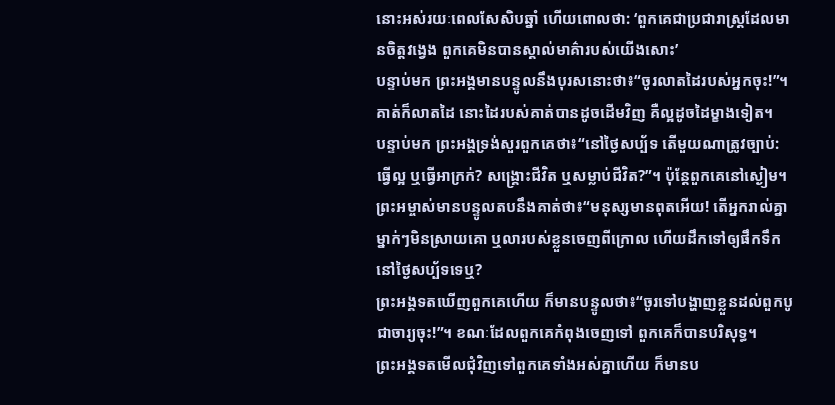នោះអស់រយៈពេលសែសិបឆ្នាំ ហើយពោលថា: ‘ពួកគេជាប្រជារាស្ត្រដែលមានចិត្តវង្វេង ពួកគេមិនបានស្គាល់មាគ៌ារបស់យើងសោះ’
បន្ទាប់មក ព្រះអង្គមានបន្ទូលនឹងបុរសនោះថា៖“ចូរលាតដៃរបស់អ្នកចុះ!”។ គាត់ក៏លាតដៃ នោះដៃរបស់គាត់បានដូចដើមវិញ គឺល្អដូចដៃម្ខាងទៀត។
បន្ទាប់មក ព្រះអង្គទ្រង់សួរពួកគេថា៖“នៅថ្ងៃសប្ប័ទ តើមួយណាត្រូវច្បាប់: ធ្វើល្អ ឬធ្វើអាក្រក់? សង្គ្រោះជីវិត ឬសម្លាប់ជីវិត?”។ ប៉ុន្តែពួកគេនៅស្ងៀម។
ព្រះអម្ចាស់មានបន្ទូលតបនឹងគាត់ថា៖“មនុស្សមានពុតអើយ! តើអ្នករាល់គ្នាម្នាក់ៗមិនស្រាយគោ ឬលារបស់ខ្លួនចេញពីក្រោល ហើយដឹកទៅឲ្យផឹកទឹកនៅថ្ងៃសប្ប័ទទេឬ?
ព្រះអង្គទតឃើញពួកគេហើយ ក៏មានបន្ទូលថា៖“ចូរទៅបង្ហាញខ្លួនដល់ពួកបូជាចារ្យចុះ!”។ ខណៈដែលពួកគេកំពុងចេញទៅ ពួកគេក៏បានបរិសុទ្ធ។
ព្រះអង្គទតមើលជុំវិញទៅពួកគេទាំងអស់គ្នាហើយ ក៏មានប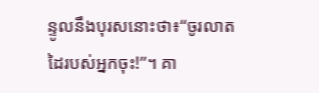ន្ទូលនឹងបុរសនោះថា៖“ចូរលាតដៃរបស់អ្នកចុះ!”។ គា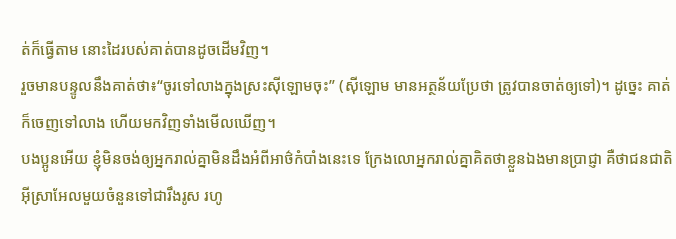ត់ក៏ធ្វើតាម នោះដៃរបស់គាត់បានដូចដើមវិញ។
រួចមានបន្ទូលនឹងគាត់ថា៖“ចូរទៅលាងក្នុងស្រះស៊ីឡោមចុះ” (ស៊ីឡោម មានអត្ថន័យប្រែថា ត្រូវបានចាត់ឲ្យទៅ)។ ដូច្នេះ គាត់ក៏ចេញទៅលាង ហើយមកវិញទាំងមើលឃើញ។
បងប្អូនអើយ ខ្ញុំមិនចង់ឲ្យអ្នករាល់គ្នាមិនដឹងអំពីអាថ៌កំបាំងនេះទេ ក្រែងលោអ្នករាល់គ្នាគិតថាខ្លួនឯងមានប្រាជ្ញា គឺថាជនជាតិអ៊ីស្រាអែលមួយចំនួនទៅជារឹងរូស រហូ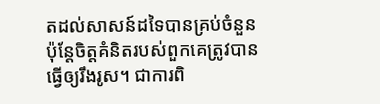តដល់សាសន៍ដទៃបានគ្រប់ចំនួន
ប៉ុន្តែចិត្តគំនិតរបស់ពួកគេត្រូវបានធ្វើឲ្យរឹងរូស។ ជាការពិ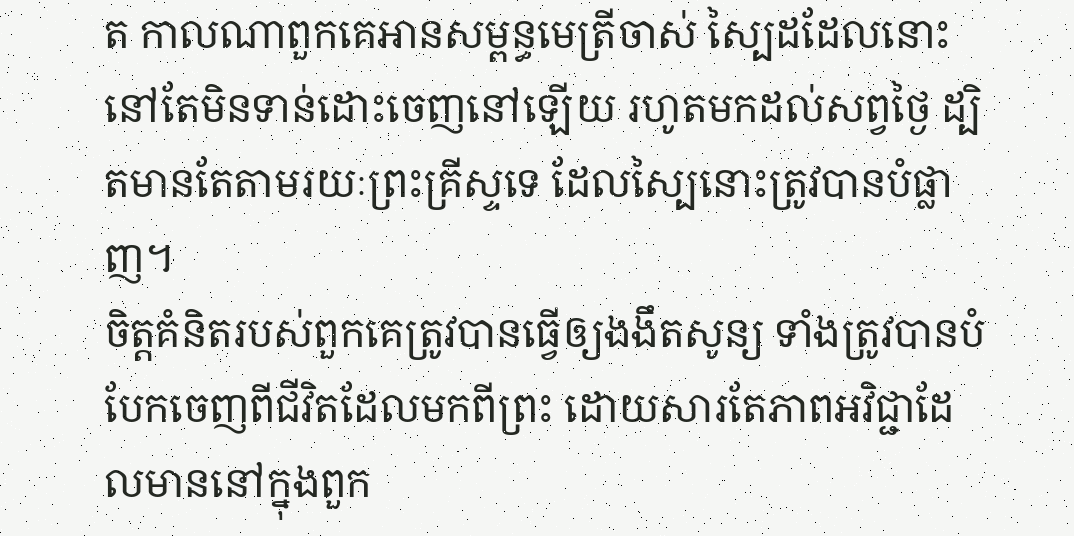ត កាលណាពួកគេអានសម្ពន្ធមេត្រីចាស់ ស្បៃដដែលនោះនៅតែមិនទាន់ដោះចេញនៅឡើយ រហូតមកដល់សព្វថ្ងៃ ដ្បិតមានតែតាមរយៈព្រះគ្រីស្ទទេ ដែលស្បៃនោះត្រូវបានបំផ្លាញ។
ចិត្តគំនិតរបស់ពួកគេត្រូវបានធ្វើឲ្យងងឹតសូន្យ ទាំងត្រូវបានបំបែកចេញពីជីវិតដែលមកពីព្រះ ដោយសារតែភាពអវិជ្ជាដែលមាននៅក្នុងពួក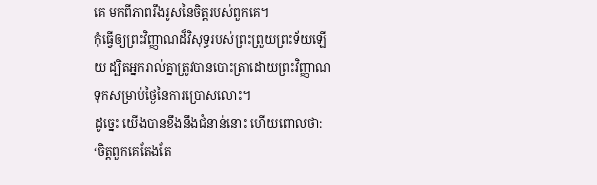គេ មកពីភាពរឹងរូសនៃចិត្តរបស់ពួកគេ។
កុំធ្វើឲ្យព្រះវិញ្ញាណដ៏វិសុទ្ធរបស់ព្រះព្រួយព្រះទ័យឡើយ ដ្បិតអ្នករាល់គ្នាត្រូវបានបោះត្រាដោយព្រះវិញ្ញាណទុកសម្រាប់ថ្ងៃនៃការប្រោសលោះ។
ដូច្នេះ យើងបានខឹងនឹងជំនាន់នោះ ហើយពោលថា: ‘ចិត្តពួកគេតែងតែ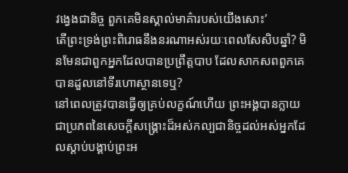វង្វេងជានិច្ច ពួកគេមិនស្គាល់មាគ៌ារបស់យើងសោះ’
តើព្រះទ្រង់ព្រះពិរោធនឹងនរណាអស់រយៈពេលសែសិបឆ្នាំ? មិនមែនជាពួកអ្នកដែលបានប្រព្រឹត្តបាប ដែលសាកសពពួកគេបានដួលនៅទីរហោស្ថានទេឬ?
នៅពេលត្រូវបានធ្វើឲ្យគ្រប់លក្ខណ៍ហើយ ព្រះអង្គបានក្លាយជាប្រភពនៃសេចក្ដីសង្គ្រោះដ៏អស់កល្បជានិច្ចដល់អស់អ្នកដែលស្ដាប់បង្គាប់ព្រះអ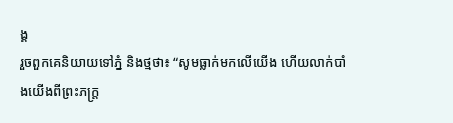ង្គ
រួចពួកគេនិយាយទៅភ្នំ និងថ្មថា៖ “សូមធ្លាក់មកលើយើង ហើយលាក់បាំងយើងពីព្រះភក្ត្រ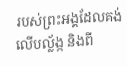របស់ព្រះអង្គដែលគង់លើបល្ល័ង្ក និងពី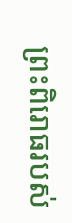ព្រះពិរោធរបស់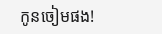កូនចៀមផង!